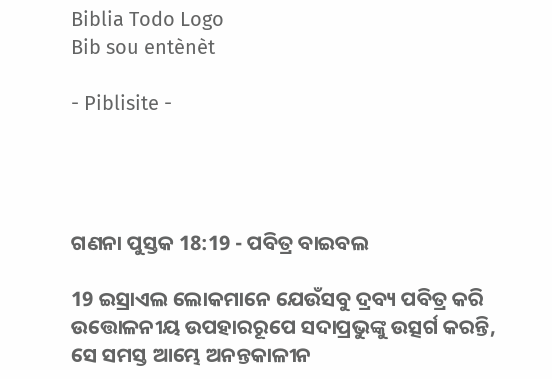Biblia Todo Logo
Bib sou entènèt

- Piblisite -




ଗଣନା ପୁସ୍ତକ 18:19 - ପବିତ୍ର ବାଇବଲ

19 ଇସ୍ରାଏଲ ଲୋକମାନେ ଯେଉଁସବୁ ଦ୍ରବ୍ୟ ପବିତ୍ର କରି ଉତ୍ତୋଳନୀୟ ଉପହାରରୂପେ ସଦାପ୍ରଭୁଙ୍କୁ ଉତ୍ସର୍ଗ କରନ୍ତି, ସେ ସମସ୍ତ ଆମ୍ଭେ ଅନନ୍ତକାଳୀନ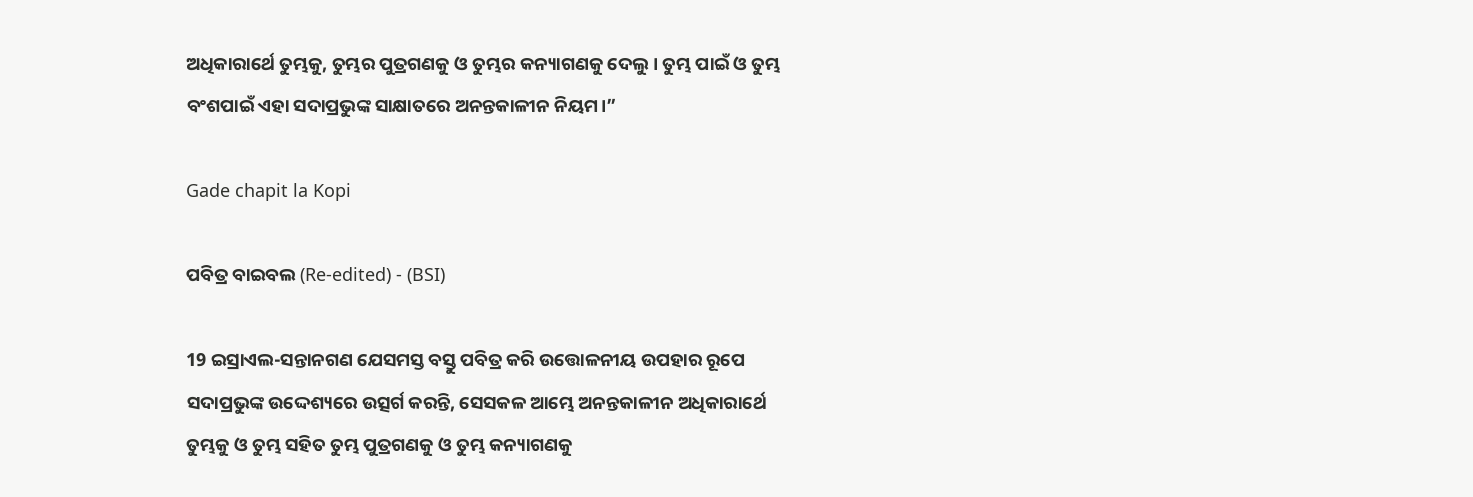ଅଧିକାରାର୍ଥେ ତୁମ୍ଭକୁ, ତୁମ୍ଭର ପୁତ୍ରଗଣକୁ ଓ ତୁମ୍ଭର କନ୍ୟାଗଣକୁ ଦେଲୁ। ତୁମ୍ଭ ପାଇଁ ଓ ତୁମ୍ଭ ବଂଶପାଇଁ ଏହା ସଦାପ୍ରଭୁଙ୍କ ସାକ୍ଷାତରେ ଅନନ୍ତକାଳୀନ ନିୟମ।”

Gade chapit la Kopi

ପବିତ୍ର ବାଇବଲ (Re-edited) - (BSI)

19 ଇସ୍ରାଏଲ-ସନ୍ତାନଗଣ ଯେସମସ୍ତ ବସ୍ତୁ ପବିତ୍ର କରି ଉତ୍ତୋଳନୀୟ ଉପହାର ରୂପେ ସଦାପ୍ରଭୁଙ୍କ ଉଦ୍ଦେଶ୍ୟରେ ଉତ୍ସର୍ଗ କରନ୍ତି, ସେସକଳ ଆମ୍ଭେ ଅନନ୍ତକାଳୀନ ଅଧିକାରାର୍ଥେ ତୁମ୍ଭକୁ ଓ ତୁମ୍ଭ ସହିତ ତୁମ୍ଭ ପୁତ୍ରଗଣକୁ ଓ ତୁମ୍ଭ କନ୍ୟାଗଣକୁ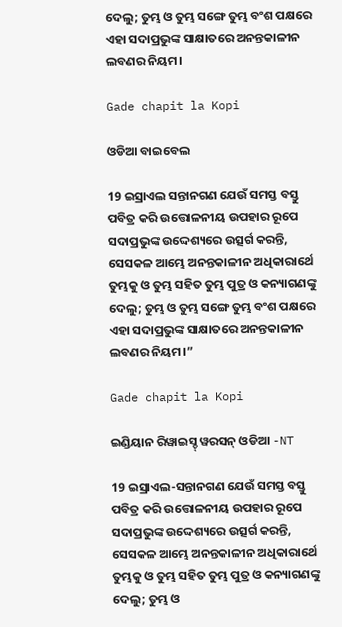ଦେଲୁ; ତୁମ୍ଭ ଓ ତୁମ୍ଭ ସଙ୍ଗେ ତୁମ୍ଭ ବଂଶ ପକ୍ଷରେ ଏହା ସଦାପ୍ରଭୁଙ୍କ ସାକ୍ଷାତରେ ଅନନ୍ତକାଳୀନ ଲବଣର ନିୟମ।

Gade chapit la Kopi

ଓଡିଆ ବାଇବେଲ

19 ଇସ୍ରାଏଲ ସନ୍ତାନଗଣ ଯେଉଁ ସମସ୍ତ ବସ୍ତୁ ପବିତ୍ର କରି ଉତ୍ତୋଳନୀୟ ଉପହାର ରୂପେ ସଦାପ୍ରଭୁଙ୍କ ଉଦ୍ଦେଶ୍ୟରେ ଉତ୍ସର୍ଗ କରନ୍ତି, ସେସକଳ ଆମ୍ଭେ ଅନନ୍ତକାଳୀନ ଅଧିକାରାର୍ଥେ ତୁମ୍ଭକୁ ଓ ତୁମ୍ଭ ସହିତ ତୁମ୍ଭ ପୁତ୍ର ଓ କନ୍ୟାଗଣଙ୍କୁ ଦେଲୁ; ତୁମ୍ଭ ଓ ତୁମ୍ଭ ସଙ୍ଗେ ତୁମ୍ଭ ବଂଶ ପକ୍ଷରେ ଏହା ସଦାପ୍ରଭୁଙ୍କ ସାକ୍ଷାତରେ ଅନନ୍ତକାଳୀନ ଲବଣର ନିୟମ।”

Gade chapit la Kopi

ଇଣ୍ଡିୟାନ ରିୱାଇସ୍ଡ୍ ୱରସନ୍ ଓଡିଆ -NT

19 ଇସ୍ରାଏଲ-ସନ୍ତାନଗଣ ଯେଉଁ ସମସ୍ତ ବସ୍ତୁ ପବିତ୍ର କରି ଉତ୍ତୋଳନୀୟ ଉପହାର ରୂପେ ସଦାପ୍ରଭୁଙ୍କ ଉଦ୍ଦେଶ୍ୟରେ ଉତ୍ସର୍ଗ କରନ୍ତି, ସେସକଳ ଆମ୍ଭେ ଅନନ୍ତକାଳୀନ ଅଧିକାରାର୍ଥେ ତୁମ୍ଭକୁ ଓ ତୁମ୍ଭ ସହିତ ତୁମ୍ଭ ପୁତ୍ର ଓ କନ୍ୟାଗଣଙ୍କୁ ଦେଲୁ; ତୁମ୍ଭ ଓ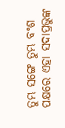ତୁମ୍ଭ ସଙ୍ଗେ ତୁମ୍ଭ ବଂଶ ପକ୍ଷରେ ଏହା ସଦାପ୍ରଭୁଙ୍କ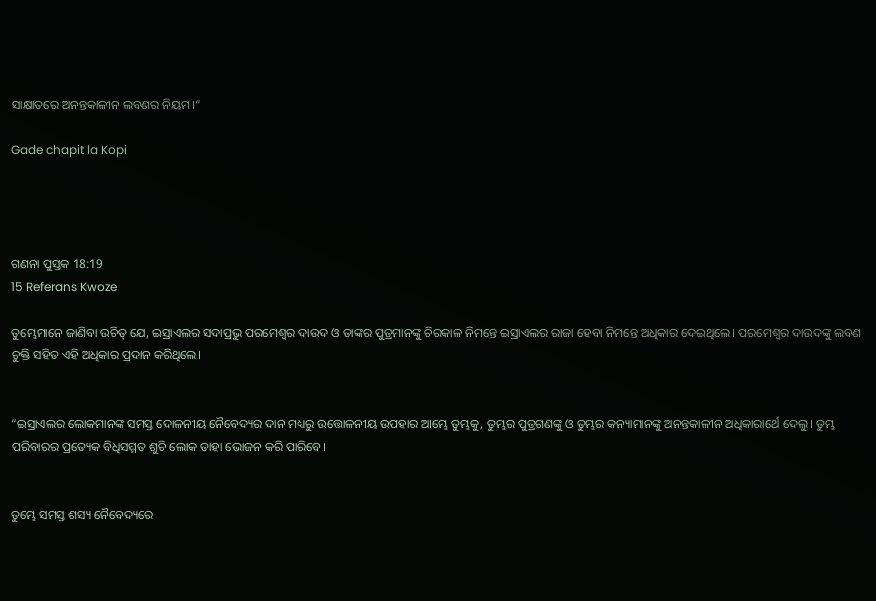ସାକ୍ଷାତରେ ଅନନ୍ତକାଳୀନ ଲବଣର ନିୟମ।”

Gade chapit la Kopi




ଗଣନା ପୁସ୍ତକ 18:19
15 Referans Kwoze

ତୁମ୍ଭେମାନେ ଜାଣିବା ଉଚିତ୍ ଯେ, ଇସ୍ରାଏଲର ସଦାପ୍ରଭୁ ପରମେଶ୍ୱର ଦାଉଦ ଓ ତାଙ୍କର ପୁତ୍ରମାନଙ୍କୁ ଚିରକାଳ ନିମନ୍ତେ ଇସ୍ରାଏଲର ରାଜା ହେବା ନିମନ୍ତେ ଅଧିକାର ଦେଇଥିଲେ। ପରମେଶ୍ୱର ଦାଉଦଙ୍କୁ ଲବଣ ଚୁକ୍ତି ସହିତ ଏହି ଅଧିକାର ପ୍ରଦାନ କରିଥିଲେ।


“ଇସ୍ରାଏଲର ଲୋକମାନଙ୍କ ସମସ୍ତ ଦୋଳନୀୟ ନୈବେଦ୍ୟର ଦାନ ମଧ୍ୟରୁ ଉତ୍ତୋଳନୀୟ ଉପହାର ଆମ୍ଭେ ତୁମ୍ଭକୁ, ତୁମ୍ଭର ପୁତ୍ରଗଣଙ୍କୁ ଓ ତୁମ୍ଭର କନ୍ୟାମାନଙ୍କୁ ଅନନ୍ତକାଳୀନ ଅଧିକାରାର୍ଥେ ଦେଲୁ। ତୁମ୍ଭ ପରିବାରର ପ୍ରତ୍ୟେକ ବିଧିସମ୍ମତ ଶୁଚି ଲୋକ ତାହା ଭୋଜନ କରି ପାରିବେ।


ତୁମ୍ଭେ ସମସ୍ତ ଶସ୍ୟ ନୈବେଦ୍ୟରେ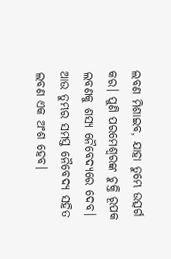ଲବଣ ମିଶାଇବ, ଯାହା ତୁମ୍ଭେ ଉତ୍ସର୍ଗ କର। ପୁଣି ପରମେଶ୍ୱରଙ୍କ ଚୁକ୍ତି ରୂପକ ଲବଣକୁ ଶସ୍ୟ ନୈବେଦ୍ୟରେ ଦେବ। ଆଉ ତୁମ୍ଭର ସମସ୍ତ ନୈବେଦ୍ୟ ସହିତ ଲବଣ ଏକ ଅଂଶ ହେବ।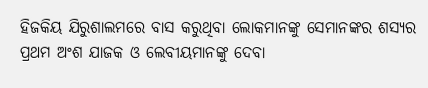ହିଜକିୟ ଯିରୁଶାଲମରେ ବାସ କରୁଥିବା ଲୋକମାନଙ୍କୁ ସେମାନଙ୍କର ଶସ୍ୟର ପ୍ରଥମ ଅଂଶ ଯାଜକ ଓ ଲେବୀୟମାନଙ୍କୁ ଦେବା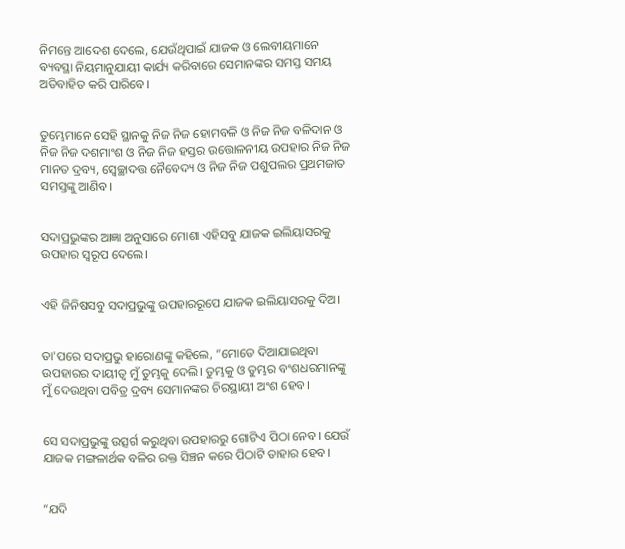ନିମନ୍ତେ ଆଦେଶ ଦେଲେ, ଯେଉଁଥିପାଇଁ ଯାଜକ ଓ ଲେବୀୟମାନେ ବ୍ୟବସ୍ଥା ନିୟମାନୁଯାୟୀ କାର୍ଯ୍ୟ କରିବାରେ ସେମାନଙ୍କର ସମସ୍ତ ସମୟ ଅତିବାହିତ କରି ପାରିବେ।


ତୁମ୍ଭେମାନେ ସେହି ସ୍ଥାନକୁ ନିଜ ନିଜ ହୋମବଳି ଓ ନିଜ ନିଜ ବଳିଦାନ ଓ ନିଜ ନିଜ ଦଶମାଂଶ ଓ ନିଜ ନିଜ ହସ୍ତର ଉତ୍ତୋଳନୀୟ ଉପହାର ନିଜ ନିଜ ମାନତ ଦ୍ରବ୍ୟ, ସ୍ୱେଚ୍ଛାଦତ୍ତ ନୈବେଦ୍ୟ ଓ ନିଜ ନିଜ ପଶୁପଲର ପ୍ରଥମଜାତ ସମସ୍ତଙ୍କୁ ଆଣିବ।


ସଦାପ୍ରଭୁଙ୍କର ଆଜ୍ଞା ଅନୁସାରେ ମୋଶା ଏହିସବୁ ଯାଜକ ଇଲିୟାସରକୁ ଉପହାର ସ୍ୱରୂପ ଦେଲେ।


ଏହି ଜିନିଷସବୁ ସଦାପ୍ରଭୁଙ୍କୁ ଉପହାରରୂପେ ଯାଜକ ଇଲିୟାସରକୁ ଦିଅ।


ତା'ପରେ ସଦାପ୍ରଭୁ ହାରୋଣଙ୍କୁ କହିଲେ, “ମୋତେ ଦିଆଯାଇଥିବା ଉପହାରର ଦାୟୀତ୍ୱ ମୁଁ ତୁମ୍ଭକୁ ଦେଲି। ତୁମ୍ଭକୁ ଓ ତୁମ୍ଭର ବଂଶଧରମାନଙ୍କୁ ମୁଁ ଦେଉଥିବା ପବିତ୍ର ଦ୍ରବ୍ୟ ସେମାନଙ୍କର ଚିରସ୍ଥାୟୀ ଅଂଶ ହେବ।


ସେ ସଦାପ୍ରଭୁଙ୍କୁ ଉତ୍ସର୍ଗ କରୁଥିବା ଉପହାରରୁ ଗୋଟିଏ ପିଠା ନେବ। ଯେଉଁ ଯାଜକ ମଙ୍ଗଳାର୍ଥକ ବଳିର ରକ୍ତ ସିଞ୍ଚନ କରେ ପିଠାଟି ତାହାର ହେବ।


“ଯଦି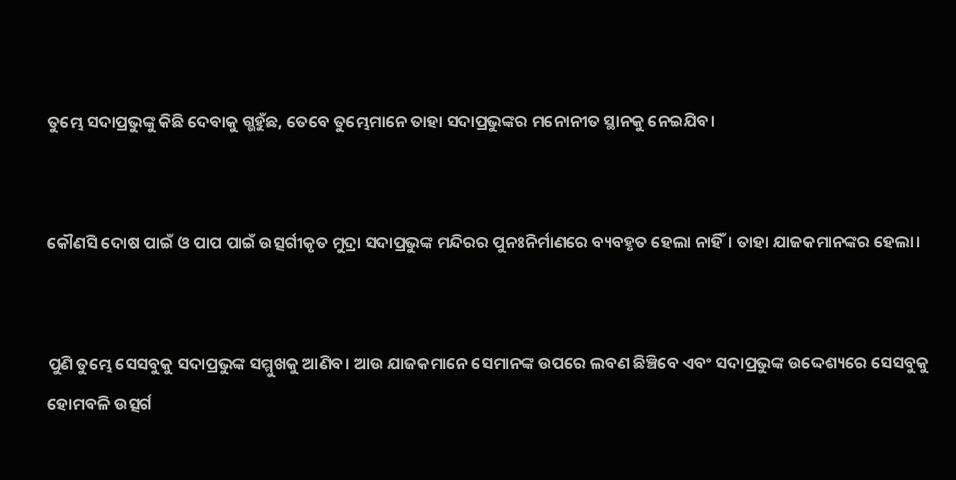ତୁମ୍ଭେ ସଦାପ୍ରଭୁଙ୍କୁ କିଛି ଦେବାକୁ ଗ୍ଭହୁଁଛ, ତେବେ ତୁମ୍ଭେମାନେ ତାହା ସଦାପ୍ରଭୁଙ୍କର ମନୋନୀତ ସ୍ଥାନକୁ ନେଇଯିବ।


କୌଣସି ଦୋଷ ପାଇଁ ଓ ପାପ ପାଇଁ ଉତ୍ସର୍ଗୀକୃତ ମୁଦ୍ରା ସଦାପ୍ରଭୁଙ୍କ ମନ୍ଦିରର ପୁନଃନିର୍ମାଣରେ ବ୍ୟବହୃତ ହେଲା ନାହିଁ। ତାହା ଯାଜକମାନଙ୍କର ହେଲା।


ପୁଣି ତୁମ୍ଭେ ସେସବୁକୁ ସଦାପ୍ରଭୁଙ୍କ ସମ୍ମୁଖକୁ ଆଣିବ। ଆଉ ଯାଜକମାନେ ସେମାନଙ୍କ ଉପରେ ଲବଣ ଛିଞ୍ଚିବେ ଏବଂ ସଦାପ୍ରଭୁଙ୍କ ଉଦ୍ଦେଶ୍ୟରେ ସେସବୁକୁ ହୋମବଳି ଉତ୍ସର୍ଗ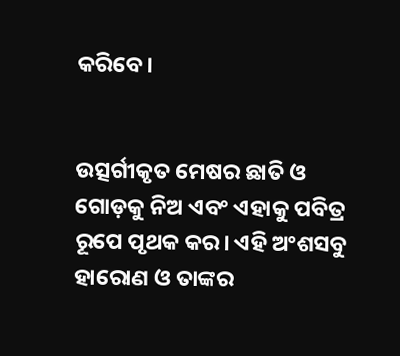କରିବେ।


ଉତ୍ସର୍ଗୀକୃତ ମେଷର ଛାତି ଓ ଗୋଡ଼କୁ ନିଅ ଏବଂ ଏହାକୁ ପବିତ୍ର ରୂପେ ପୃଥକ କର। ଏହି ଅଂଶସବୁ ହାରୋଣ ଓ ତାଙ୍କର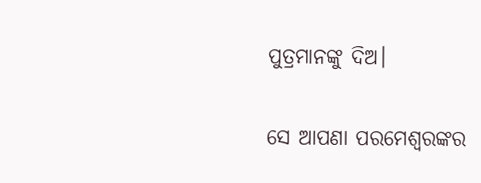ପୁତ୍ରମାନଙ୍କୁ ଦିଅ।


ସେ ଆପଣା ପରମେଶ୍ୱରଙ୍କର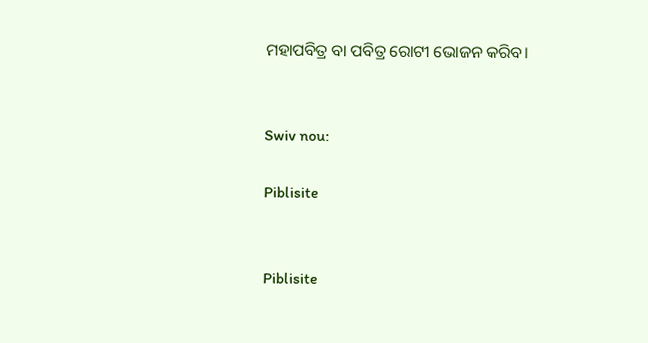ମହାପବିତ୍ର ବା ପବିତ୍ର ରୋଟୀ ଭୋଜନ କରିବ।


Swiv nou:

Piblisite


Piblisite